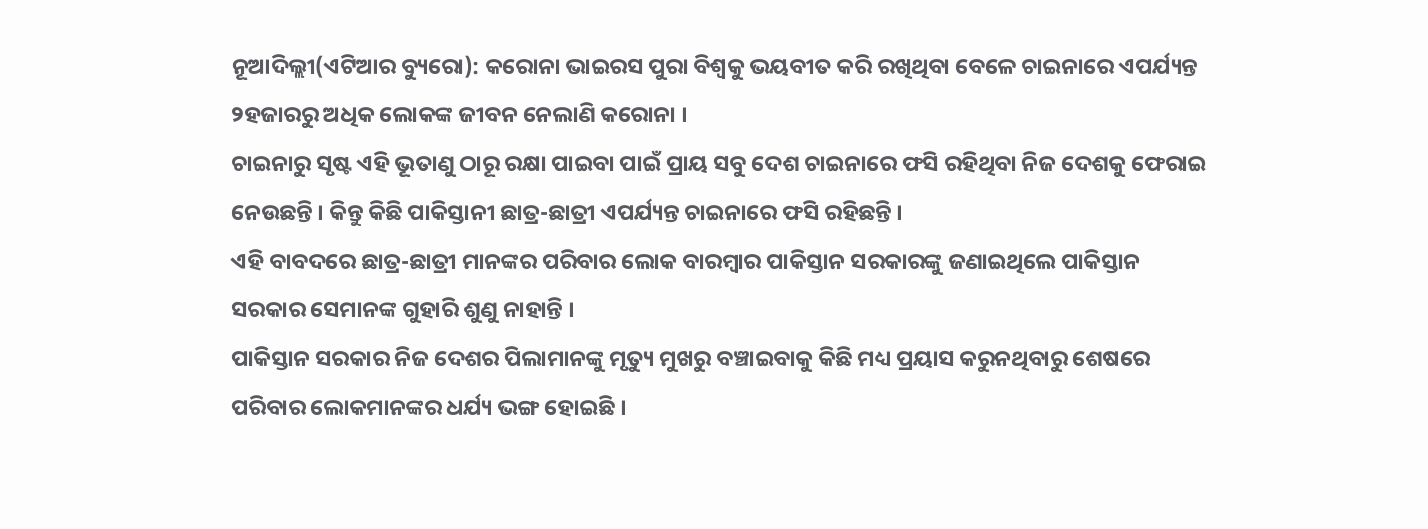ନୂଆଦିଲ୍ଲୀ(ଏଟିଆର ବ୍ୟୁରୋ): କରୋନା ଭାଇରସ ପୁରା ବିଶ୍ୱକୁ ଭୟବୀତ କରି ରଖିଥିବା ବେଳେ ଚାଇନାରେ ଏପର୍ଯ୍ୟନ୍ତ ୨ହଜାରରୁ ଅଧିକ ଲୋକଙ୍କ ଜୀବନ ନେଲାଣି କରୋନା ।
ଚାଇନାରୁ ସୃଷ୍ଟ ଏହି ଭୂତାଣୁ ଠାରୂ ରକ୍ଷା ପାଇବା ପାଇଁ ପ୍ରାୟ ସବୁ ଦେଶ ଚାଇନାରେ ଫସି ରହିଥିବା ନିଜ ଦେଶକୁ ଫେରାଇ ନେଉଛନ୍ତି । କିନ୍ତୁ କିଛି ପାକିସ୍ତାନୀ ଛାତ୍ର-ଛାତ୍ରୀ ଏପର୍ଯ୍ୟନ୍ତ ଚାଇନାରେ ଫସି ରହିଛନ୍ତି ।
ଏହି ବାବଦରେ ଛାତ୍ର-ଛାତ୍ରୀ ମାନଙ୍କର ପରିବାର ଲୋକ ବାରମ୍ବାର ପାକିସ୍ତାନ ସରକାରଙ୍କୁ ଜଣାଇଥିଲେ ପାକିସ୍ତାନ ସରକାର ସେମାନଙ୍କ ଗୁହାରି ଶୁଣୁ ନାହାନ୍ତି ।
ପାକିସ୍ତାନ ସରକାର ନିଜ ଦେଶର ପିଲାମାନଙ୍କୁ ମୃତ୍ୟୁ ମୁଖରୁ ବଞ୍ଚାଇବାକୁ କିଛି ମଧ୍ୟ ପ୍ରୟାସ କରୁନଥିବାରୁ ଶେଷରେ ପରିବାର ଲୋକମାନଙ୍କର ଧର୍ଯ୍ୟ ଭଙ୍ଗ ହୋଇଛି ।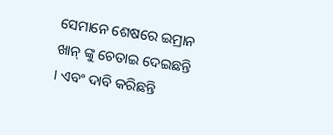ସେମାନେ ଶେଷରେ ଇମ୍ରାନ ଖାନ୍ ଙ୍କୁ ଚେତାଇ ଦେଇଛନ୍ତି । ଏବଂ ଦାବି କରିଛନ୍ତି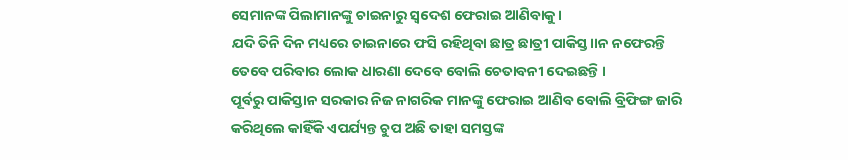ସେମାନଙ୍କ ପିଲାମାନଙ୍କୁ ଚାଇନାରୁ ସ୍ୱଦେଶ ଫେରାଇ ଆଣିବାକୁ ।
ଯଦି ତିନି ଦିନ ମଧ୍ୟରେ ଚାଇନାରେ ଫସି ରହିଥିବା ଛାତ୍ର ଛାତ୍ରୀ ପାକିସ୍ତ।।ନ ନଫେରନ୍ତି ତେବେ ପରିବାର ଲୋକ ଧାରଣା ଦେବେ ବୋଲି ଚେତାବନୀ ଦେଇଛନ୍ତି ।
ପୂର୍ବରୁ ପାକିସ୍ତାନ ସରକାର ନିଜ ନାଗରିକ ମାନଙ୍କୁ ଫେରାଇ ଆଣିବ ବୋଲି ବ୍ରିଫିଙ୍ଗ ଜାରି କରିଥିଲେ କାହିଁକି ଏପର୍ଯ୍ୟନ୍ତ ଚୁପ ଅଛି ତାହା ସମସ୍ତଙ୍କ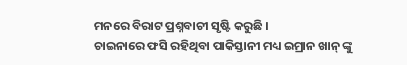ମନରେ ବିରାଟ ପ୍ରଶ୍ନବାଚୀ ସୃଷ୍ଟି କରୁଛି ।
ଚାଇନାରେ ଫସି ରହିଥିବା ପାକିସ୍ତାନୀ ମଧ୍ୟ ଇମ୍ରାନ ଖାନ୍ ଙ୍କୁ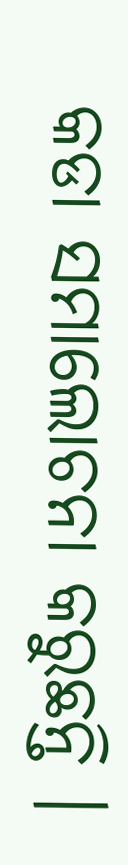କଡା ସମାଲୋଚନା କରୁଛନ୍ତି ।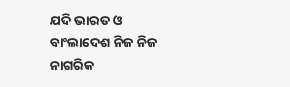ଯଦି ଭାରତ ଓ ବାଂଲାଦେଶ ନିଜ ନିଜ ନାଗରିକ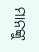ମାନଙ୍କୁ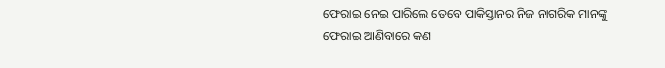ଫେରାଇ ନେଇ ପାରିଲେ ତେବେ ପାକିସ୍ତାନର ନିଜ ନାଗରିକ ମାନଙ୍କୁ ଫେରାଇ ଆଣିବାରେ କଣ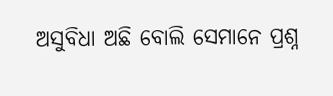ଅସୁବିଧା ଅଛି ବୋଲି ସେମାନେ ପ୍ରଶ୍ନ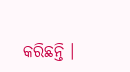କରିଛନ୍ତି ।